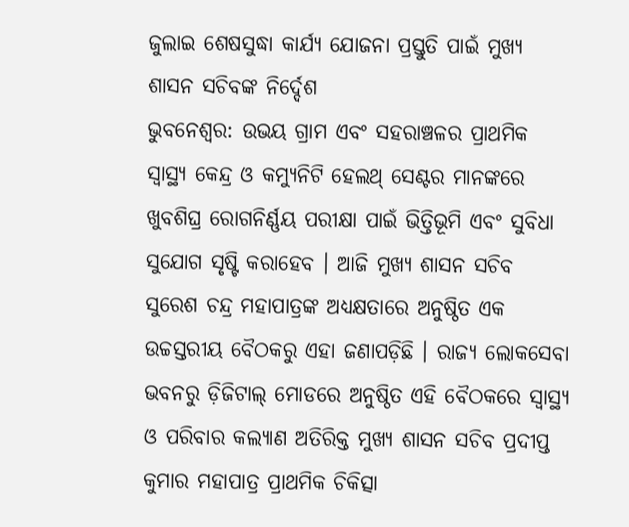ଜୁଲାଇ ଶେଷସୁଦ୍ଧା କାର୍ଯ୍ୟ ଯୋଜନା ପ୍ରସ୍ତୁତି ପାଇଁ ମୁଖ୍ୟ ଶାସନ ସଚିବଙ୍କ ନିର୍ଦ୍ଦେଶ
ଭୁବନେଶ୍ୱର: ଉଭୟ ଗ୍ରାମ ଏବଂ ସହରାଞ୍ଚଳର ପ୍ରାଥମିକ ସ୍ବାସ୍ଥ୍ୟ କେନ୍ଦ୍ର ଓ କମ୍ୟୁନିଟି ହେଲଥ୍ ସେଣ୍ଟର ମାନଙ୍କରେ ଖୁବଶିଘ୍ର ରୋଗନିର୍ଣ୍ଣୟ ପରୀକ୍ଷା ପାଇଁ ଭିତ୍ତିଭୂମି ଏବଂ ସୁବିଧା ସୁଯୋଗ ସୃଷ୍ଟି କରାହେବ । ଆଜି ମୁଖ୍ୟ ଶାସନ ସଚିବ ସୁରେଶ ଚନ୍ଦ୍ର ମହାପାତ୍ରଙ୍କ ଅଧ୍ୟକ୍ଷତାରେ ଅନୁଷ୍ଠିତ ଏକ ଉଚ୍ଚସ୍ତରୀୟ ବୈଠକରୁ ଏହା ଜଣାପଡ଼ିଛି । ରାଜ୍ୟ ଲୋକସେବା ଭବନରୁ ଡ଼ିଜିଟାଲ୍ ମୋଡରେ ଅନୁଷ୍ଠିତ ଏହି ବୈଠକରେ ସ୍ବାସ୍ଥ୍ୟ ଓ ପରିବାର କଲ୍ୟାଣ ଅତିରିକ୍ତ ମୁଖ୍ୟ ଶାସନ ସଚିବ ପ୍ରଦୀପ୍ତ କୁମାର ମହାପାତ୍ର ପ୍ରାଥମିକ ଚିକିତ୍ସା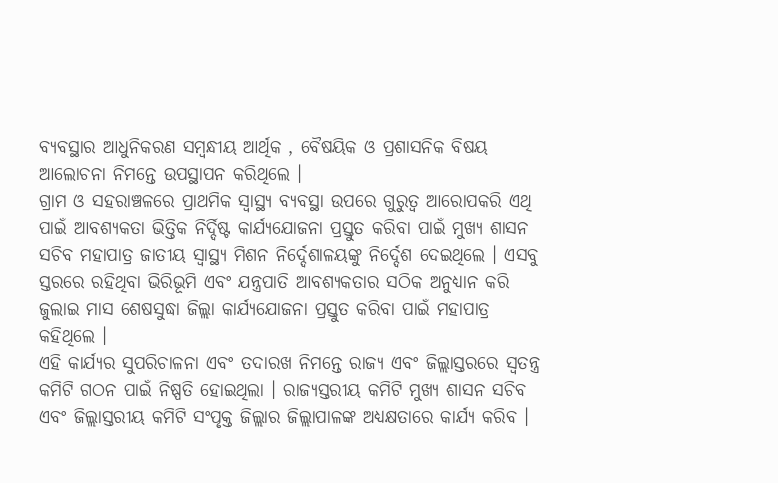ବ୍ୟବସ୍ଥାର ଆଧୁନିକରଣ ସମ୍ବନ୍ଧୀୟ ଆର୍ଥିକ , ବୈଷୟିକ ଓ ପ୍ରଶାସନିକ ବିଷୟ ଆଲୋଚନା ନିମନ୍ତେ ଉପସ୍ଥାପନ କରିଥିଲେ ।
ଗ୍ରାମ ଓ ସହରାଞ୍ଚଳରେ ପ୍ରାଥମିକ ସ୍ବାସ୍ଥ୍ୟ ବ୍ୟବସ୍ଥା ଉପରେ ଗୁରୁତ୍ବ ଆରୋପକରି ଏଥି ପାଇଁ ଆବଶ୍ୟକତା ଭିତ୍ତିକ ନିର୍ଦ୍ଦିଷ୍ଟ କାର୍ଯ୍ୟଯୋଜନା ପ୍ରସ୍ତୁତ କରିବା ପାଇଁ ମୁଖ୍ୟ ଶାସନ ସଚିବ ମହାପାତ୍ର ଜାତୀୟ ସ୍ଵାସ୍ଥ୍ୟ ମିଶନ ନିର୍ଦ୍ଦେଶାଳୟଙ୍କୁ ନିର୍ଦ୍ଦେଶ ଦେଇଥିଲେ । ଏସବୁ ସ୍ତରରେ ରହିଥିବା ଭିରିଭୂମି ଏବଂ ଯନ୍ତ୍ରପାତି ଆବଶ୍ୟକତାର ସଠିକ ଅନୁଧ୍ୟାନ କରି ଜୁଲାଇ ମାସ ଶେଷସୁଦ୍ଧା ଜିଲ୍ଲା କାର୍ଯ୍ୟଯୋଜନା ପ୍ରସ୍ତୁତ କରିବା ପାଇଁ ମହାପାତ୍ର କହିଥିଲେ ।
ଏହି କାର୍ଯ୍ୟର ସୁପରିଚାଳନା ଏବଂ ତଦାରଖ ନିମନ୍ତେ ରାଜ୍ୟ ଏବଂ ଜିଲ୍ଲାସ୍ତରରେ ସ୍ବତନ୍ତ୍ର କମିଟି ଗଠନ ପାଇଁ ନିଷ୍ପତି ହୋଇଥିଲା । ରାଜ୍ୟସ୍ତରୀୟ କମିଟି ମୁଖ୍ୟ ଶାସନ ସଚିବ ଏବଂ ଜିଲ୍ଲାସ୍ତରୀୟ କମିଟି ସଂପୃକ୍ତ ଜିଲ୍ଲାର ଜିଲ୍ଲାପାଳଙ୍କ ଅଧ୍ୟକ୍ଷତାରେ କାର୍ଯ୍ୟ କରିବ ।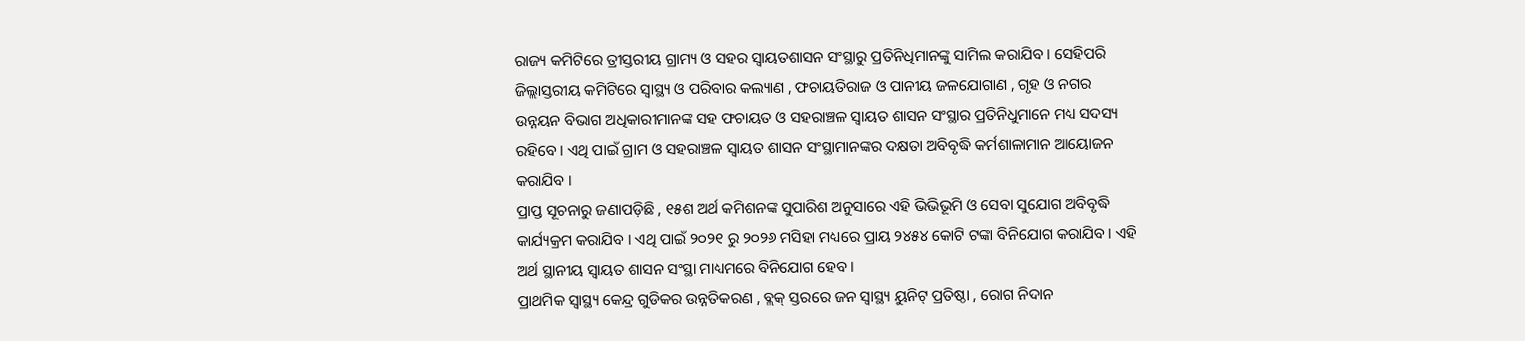ରାଜ୍ୟ କମିଟିରେ ତ୍ରୀସ୍ତରୀୟ ଗ୍ରାମ୍ୟ ଓ ସହର ସ୍ଵାୟତଶାସନ ସଂସ୍ଥାରୁ ପ୍ରତିନିଧିମାନଙ୍କୁ ସାମିଲ କରାଯିବ । ସେହିପରି ଜିଲ୍ଲାସ୍ତରୀୟ କମିଟିରେ ସ୍ୱାସ୍ଥ୍ୟ ଓ ପରିବାର କଲ୍ୟାଣ , ଫଚାୟତିରାଜ ଓ ପାନୀୟ ଜଳଯୋଗାଣ , ଗୃହ ଓ ନଗର ଉନ୍ନୟନ ବିଭାଗ ଅଧିକାରୀମାନଙ୍କ ସହ ଫଚାୟତ ଓ ସହରାଞ୍ଚଳ ସ୍ଵାୟତ ଶାସନ ସଂସ୍ଥାର ପ୍ରତିନିଧୁମାନେ ମଧ୍ୟ ସଦସ୍ୟ ରହିବେ । ଏଥି ପାଇଁ ଗ୍ରାମ ଓ ସହରାଞ୍ଚଳ ସ୍ଵାୟତ ଶାସନ ସଂସ୍ଥାମାନଙ୍କର ଦକ୍ଷତା ଅବିବୃଦ୍ଧି କର୍ମଶାଳାମାନ ଆୟୋଜନ କରାଯିବ ।
ପ୍ରାପ୍ତ ସୂଚନାରୁ ଜଣାପଡ଼ିଛି , ୧୫ଶ ଅର୍ଥ କମିଶନଙ୍କ ସୁପାରିଶ ଅନୁସାରେ ଏହି ଭିଭିଭୂମି ଓ ସେବା ସୁଯୋଗ ଅବିବୃଦ୍ଧି କାର୍ଯ୍ୟକ୍ରମ କରାଯିବ । ଏଥି ପାଇଁ ୨୦୨୧ ରୁ ୨୦୨୬ ମସିହା ମଧ୍ୟରେ ପ୍ରାୟ ୨୪୫୪ କୋଟି ଟଙ୍କା ବିନିଯୋଗ କରାଯିବ । ଏହି ଅର୍ଥ ସ୍ଥାନୀୟ ସ୍ଵାୟତ ଶାସନ ସଂସ୍ଥା ମାଧ୍ୟମରେ ବିନିଯୋଗ ହେବ ।
ପ୍ରାଥମିକ ସ୍ବାସ୍ଥ୍ୟ କେନ୍ଦ୍ର ଗୁଡିକର ଉନ୍ନତିକରଣ , ବ୍ଲକ୍ ସ୍ତରରେ ଜନ ସ୍ବାସ୍ଥ୍ୟ ୟୁନିଟ୍ ପ୍ରତିଷ୍ଠା , ରୋଗ ନିଦାନ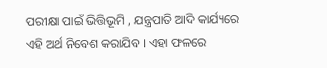ପରୀକ୍ଷା ପାଇଁ ଭିତ୍ତିଭୂମି , ଯନ୍ତ୍ରପାତି ଆଦି କାର୍ଯ୍ୟରେ ଏହି ଅର୍ଥ ନିବେଶ କରାଯିବ । ଏହା ଫଳରେ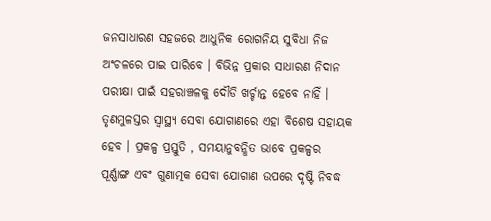ଜନସାଧାରଣ ସହଜରେ ଆଧୁନିକ ରୋଗନିୟ ସୁବିଧା ନିଜ ଅଂଚଳରେ ପାଇ ପାରିବେ । ବିଭିନ୍ନ ପ୍ରକାର ସାଧାରଣ ନିଦାନ
ପରୀକ୍ଷା ପାଇଁ ସହରାଞ୍ଚଳକୁ ଦୌଡି ଖର୍ଚ୍ଚାନ୍ତ ହେବେ ନାହିଁ । ତୃଣମୁଳସ୍ତର ସ୍ୱାସ୍ଥ୍ୟ ସେବା ଯୋଗାଣରେ ଏହା ବିଶେଷ ସହାୟକ ହେବ । ପ୍ରକଳ୍ପ ପ୍ରସ୍ତୁତି , ସମୟାନୁବନ୍ଧିତ ଭାବେ ପ୍ରକଳ୍ପର ପୂର୍ଣ୍ଣାଙ୍ଗ ଏବଂ ଗୁଣାତ୍ମକ ସେବା ଯୋଗାଣ ଉପରେ ଦୃଷ୍ଟି ନିବଦ୍ଧ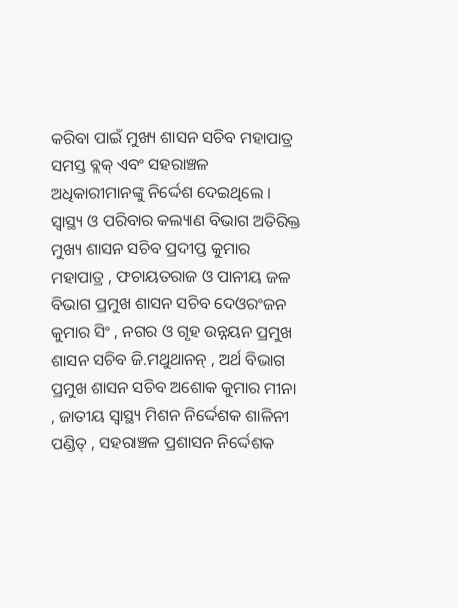କରିବା ପାଇଁ ମୁଖ୍ୟ ଶାସନ ସଚିବ ମହାପାତ୍ର ସମସ୍ତ ବ୍ଲକ୍ ଏବଂ ସହରାଞ୍ଚଳ ଅଧିକାରୀମାନଙ୍କୁ ନିର୍ଦ୍ଦେଶ ଦେଇଥିଲେ ।
ସ୍ଵାସ୍ଥ୍ୟ ଓ ପରିବାର କଲ୍ୟାଣ ବିଭାଗ ଅତିରିକ୍ତ ମୁଖ୍ୟ ଶାସନ ସଚିବ ପ୍ରଦୀପ୍ତ କୁମାର ମହାପାତ୍ର , ଫଚାୟତରାଜ ଓ ପାନୀୟ ଜଳ ବିଭାଗ ପ୍ରମୁଖ ଶାସନ ସଚିବ ଦେଓରଂଜନ କୁମାର ସିଂ , ନଗର ଓ ଗୃହ ଉନ୍ନୟନ ପ୍ରମୁଖ ଶାସନ ସଚିବ ଜି.ମଥୁଥାନନ୍ , ଅର୍ଥ ବିଭାଗ ପ୍ରମୁଖ ଶାସନ ସଚିବ ଅଶୋକ କୁମାର ମୀନା , ଜାତୀୟ ସ୍ୱାସ୍ଥ୍ୟ ମିଶନ ନିର୍ଦ୍ଦେଶକ ଶାଳିନୀ ପଣ୍ଡିତ୍ , ସହରାଞ୍ଚଳ ପ୍ରଶାସନ ନିର୍ଦ୍ଦେଶକ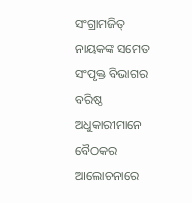ସଂଗ୍ରାମଜିତ୍ ନାୟକଙ୍କ ସମେତ ସଂପୃକ୍ତ ବିଭାଗର ବରିଷ୍ଠ ଅଧୁକାରୀମାନେ ବୈଠକର ଆଲୋଚନାରେ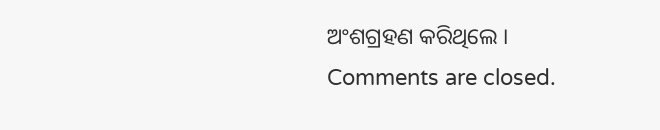ଅଂଶଗ୍ରହଣ କରିଥିଲେ ।
Comments are closed.